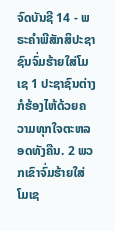ຈົດບັນຊີ 14 - ພຣະຄຳພີສັກສິປະຊາຊົນຈົ່ມຮ້າຍໃສ່ໂມເຊ 1 ປະຊາຊົນຕ່າງກໍຮ້ອງໄຫ້ດ້ວຍຄວາມທຸກໃຈຕະຫລອດທັງຄືນ. 2 ພວກເຂົາຈົ່ມຮ້າຍໃສ່ໂມເຊ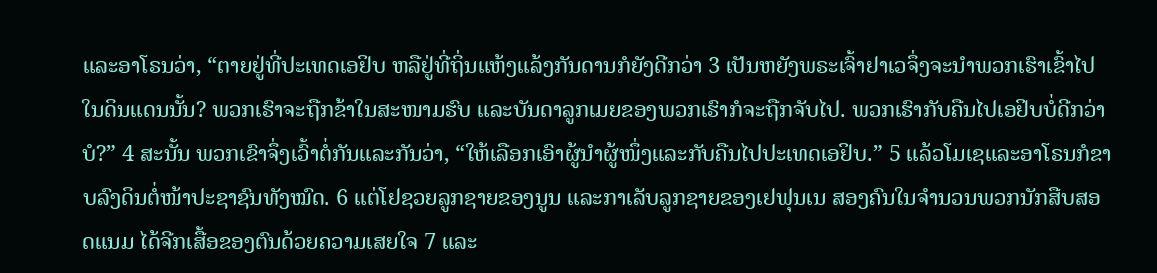ແລະອາໂຣນວ່າ, “ຕາຍຢູ່ທີ່ປະເທດເອຢິບ ຫລືຢູ່ທີ່ຖິ່ນແຫ້ງແລ້ງກັນດານກໍຍັງດີກວ່າ 3 ເປັນຫຍັງພຣະເຈົ້າຢາເວຈຶ່ງຈະນຳພວກເຮົາເຂົ້າໄປໃນດິນແດນນັ້ນ? ພວກເຮົາຈະຖືກຂ້າໃນສະໜາມຮົບ ແລະບັນດາລູກເມຍຂອງພວກເຮົາກໍຈະຖືກຈັບໄປ. ພວກເຮົາກັບຄືນໄປເອຢິບບໍ່ດີກວ່າບໍ?” 4 ສະນັ້ນ ພວກເຂົາຈຶ່ງເວົ້າຕໍ່ກັນແລະກັນວ່າ, “ໃຫ້ເລືອກເອົາຜູ້ນຳຜູ້ໜຶ່ງແລະກັບຄືນໄປປະເທດເອຢິບ.” 5 ແລ້ວໂມເຊແລະອາໂຣນກໍຂາບລົງດິນຕໍ່ໜ້າປະຊາຊົນທັງໝົດ. 6 ແຕ່ໂຢຊວຍລູກຊາຍຂອງນູນ ແລະກາເລັບລູກຊາຍຂອງເຢຟຸນເນ ສອງຄົນໃນຈຳນວນພວກນັກສືບສອດແນມ ໄດ້ຈີກເສື້ອຂອງຕົນດ້ວຍຄວາມເສຍໃຈ 7 ແລະ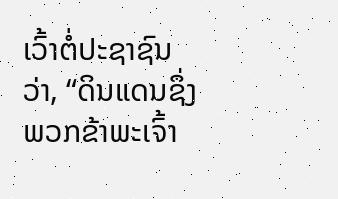ເວົ້າຕໍ່ປະຊາຊົນວ່າ, “ດິນແດນຊຶ່ງພວກຂ້າພະເຈົ້າ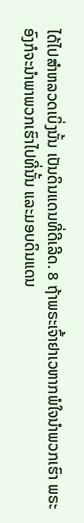ໄດ້ໄປສຳຫລວດເບິ່ງນັ້ນ ເປັນດິນແດນທີ່ດີເລີດ. 8 ຖ້າພຣະເຈົ້າຢາເວຫາກພໍໃຈນຳພວກເຮົາ ພຣະອົງກໍຈະນຳພາພວກເຮົາໄປທີ່ນັ້ນ ແລະມອບດິນແດນ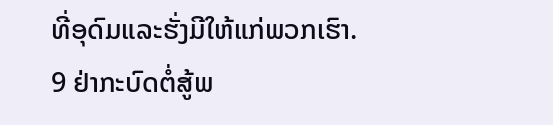ທີ່ອຸດົມແລະຮັ່ງມີໃຫ້ແກ່ພວກເຮົາ. 9 ຢ່າກະບົດຕໍ່ສູ້ພ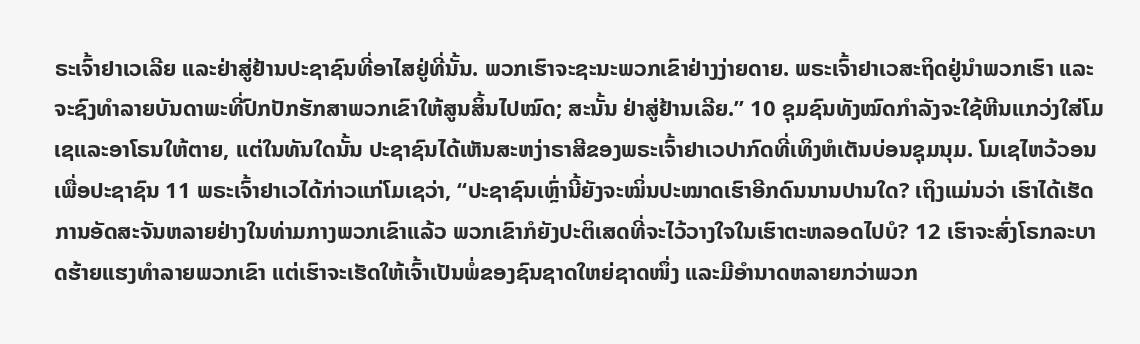ຣະເຈົ້າຢາເວເລີຍ ແລະຢ່າສູ່ຢ້ານປະຊາຊົນທີ່ອາໄສຢູ່ທີ່ນັ້ນ. ພວກເຮົາຈະຊະນະພວກເຂົາຢ່າງງ່າຍດາຍ. ພຣະເຈົ້າຢາເວສະຖິດຢູ່ນຳພວກເຮົາ ແລະຈະຊົງທຳລາຍບັນດາພະທີ່ປົກປັກຮັກສາພວກເຂົາໃຫ້ສູນສິ້ນໄປໝົດ; ສະນັ້ນ ຢ່າສູ່ຢ້ານເລີຍ.” 10 ຊຸມຊົນທັງໝົດກຳລັງຈະໃຊ້ຫີນແກວ່ງໃສ່ໂມເຊແລະອາໂຣນໃຫ້ຕາຍ, ແຕ່ໃນທັນໃດນັ້ນ ປະຊາຊົນໄດ້ເຫັນສະຫງ່າຣາສີຂອງພຣະເຈົ້າຢາເວປາກົດທີ່ເທິງຫໍເຕັນບ່ອນຊຸມນຸມ. ໂມເຊໄຫວ້ວອນເພື່ອປະຊາຊົນ 11 ພຣະເຈົ້າຢາເວໄດ້ກ່າວແກ່ໂມເຊວ່າ, “ປະຊາຊົນເຫຼົ່ານີ້ຍັງຈະໝິ່ນປະໝາດເຮົາອີກດົນນານປານໃດ? ເຖິງແມ່ນວ່າ ເຮົາໄດ້ເຮັດການອັດສະຈັນຫລາຍຢ່າງໃນທ່າມກາງພວກເຂົາແລ້ວ ພວກເຂົາກໍຍັງປະຕິເສດທີ່ຈະໄວ້ວາງໃຈໃນເຮົາຕະຫລອດໄປບໍ? 12 ເຮົາຈະສົ່ງໂຣກລະບາດຮ້າຍແຮງທຳລາຍພວກເຂົາ ແຕ່ເຮົາຈະເຮັດໃຫ້ເຈົ້າເປັນພໍ່ຂອງຊົນຊາດໃຫຍ່ຊາດໜຶ່ງ ແລະມີອຳນາດຫລາຍກວ່າພວກ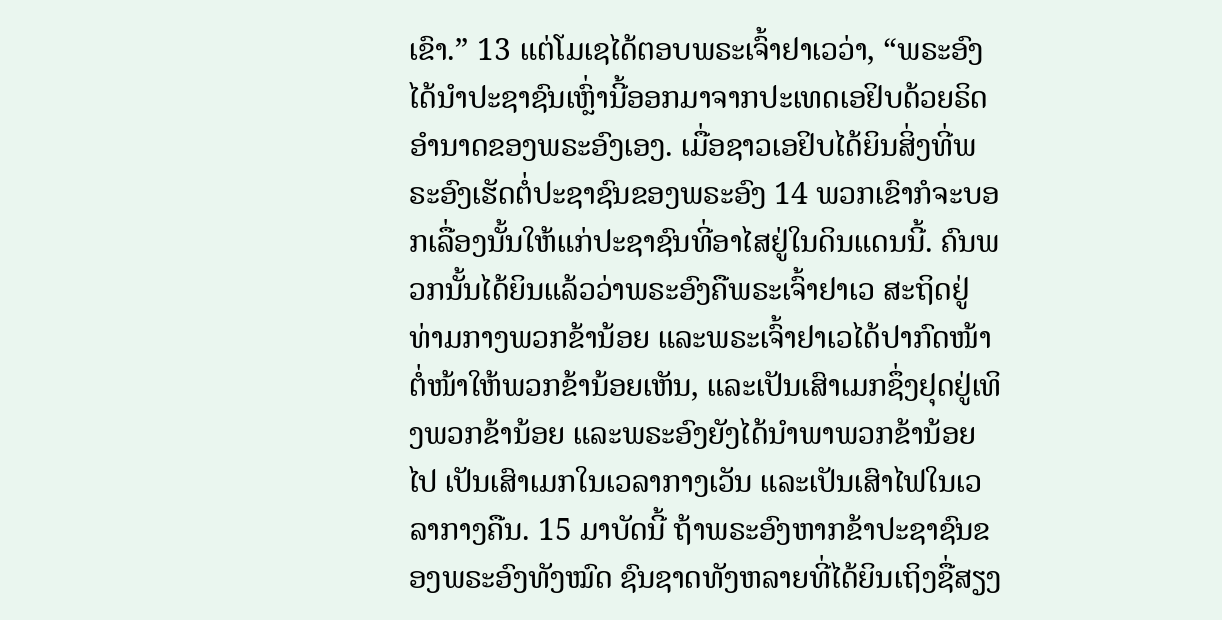ເຂົາ.” 13 ແຕ່ໂມເຊໄດ້ຕອບພຣະເຈົ້າຢາເວວ່າ, “ພຣະອົງໄດ້ນຳປະຊາຊົນເຫຼົ່ານີ້ອອກມາຈາກປະເທດເອຢິບດ້ວຍຣິດອຳນາດຂອງພຣະອົງເອງ. ເມື່ອຊາວເອຢິບໄດ້ຍິນສິ່ງທີ່ພຣະອົງເຮັດຕໍ່ປະຊາຊົນຂອງພຣະອົງ 14 ພວກເຂົາກໍຈະບອກເລື່ອງນັ້ນໃຫ້ແກ່ປະຊາຊົນທີ່ອາໄສຢູ່ໃນດິນແດນນີ້. ຄົນພວກນັ້ນໄດ້ຍິນແລ້ວວ່າພຣະອົງຄືພຣະເຈົ້າຢາເວ ສະຖິດຢູ່ທ່າມກາງພວກຂ້ານ້ອຍ ແລະພຣະເຈົ້າຢາເວໄດ້ປາກົດໜ້າຕໍ່ໜ້າໃຫ້ພວກຂ້ານ້ອຍເຫັນ, ແລະເປັນເສົາເມກຊຶ່ງຢຸດຢູ່ເທິງພວກຂ້ານ້ອຍ ແລະພຣະອົງຍັງໄດ້ນຳພາພວກຂ້ານ້ອຍໄປ ເປັນເສົາເມກໃນເວລາກາງເວັນ ແລະເປັນເສົາໄຟໃນເວລາກາງຄືນ. 15 ມາບັດນີ້ ຖ້າພຣະອົງຫາກຂ້າປະຊາຊົນຂອງພຣະອົງທັງໝົດ ຊົນຊາດທັງຫລາຍທີ່ໄດ້ຍິນເຖິງຊື່ສຽງ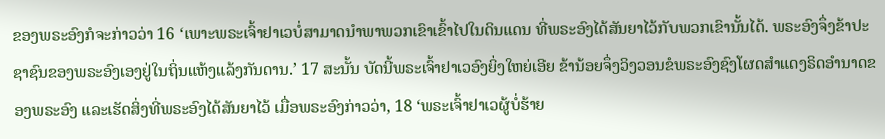ຂອງພຣະອົງກໍຈະກ່າວວ່າ 16 ‘ເພາະພຣະເຈົ້າຢາເວບໍ່ສາມາດນຳພາພວກເຂົາເຂົ້າໄປໃນດິນແດນ ທີ່ພຣະອົງໄດ້ສັນຍາໄວ້ກັບພວກເຂົານັ້ນໄດ້. ພຣະອົງຈຶ່ງຂ້າປະຊາຊົນຂອງພຣະອົງເອງຢູ່ໃນຖິ່ນແຫ້ງແລ້ງກັນດານ.’ 17 ສະນັ້ນ ບັດນີ້ພຣະເຈົ້າຢາເວອົງຍິ່ງໃຫຍ່ເອີຍ ຂ້ານ້ອຍຈຶ່ງວິງວອນຂໍພຣະອົງຊົງໂຜດສຳແດງຣິດອຳນາດຂອງພຣະອົງ ແລະເຮັດສິ່ງທີ່ພຣະອົງໄດ້ສັນຍາໄວ້ ເມື່ອພຣະອົງກ່າວວ່າ, 18 ‘ພຣະເຈົ້າຢາເວຜູ້ບໍ່ຮ້າຍ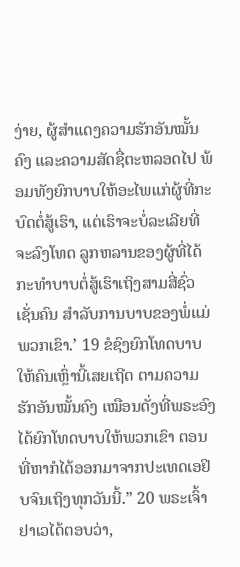ງ່າຍ, ຜູ້ສຳແດງຄວາມຮັກອັນໝັ້ນຄົງ ແລະຄວາມສັດຊື່ຕະຫລອດໄປ ພ້ອມທັງຍົກບາບໃຫ້ອະໄພແກ່ຜູ້ທີ່ກະບົດຕໍ່ສູ້ເຮົາ, ແຕ່ເຮົາຈະບໍ່ລະເລີຍທີ່ຈະລົງໂທດ ລູກຫລານຂອງຜູ້ທີ່ໄດ້ກະທຳບາບຕໍ່ສູ້ເຮົາເຖິງສາມສີ່ຊົ່ວເຊັ່ນຄົນ ສຳລັບການບາບຂອງພໍ່ແມ່ພວກເຂົາ.’ 19 ຂໍຊົງຍົກໂທດບາບໃຫ້ຄົນເຫຼົ່ານີ້ເສຍເຖີດ ຕາມຄວາມຮັກອັນໝັ້ນຄົງ ເໝືອນດັ່ງທີ່ພຣະອົງໄດ້ຍົກໂທດບາບໃຫ້ພວກເຂົາ ຕອນທີ່ຫາກໍໄດ້ອອກມາຈາກປະເທດເອຢິບຈົນເຖິງທຸກວັນນີ້.” 20 ພຣະເຈົ້າຢາເວໄດ້ຕອບວ່າ,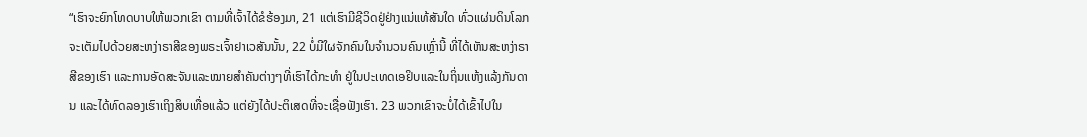“ເຮົາຈະຍົກໂທດບາບໃຫ້ພວກເຂົາ ຕາມທີ່ເຈົ້າໄດ້ຂໍຮ້ອງມາ, 21 ແຕ່ເຮົາມີຊີວິດຢູ່ຢ່າງແນ່ແທ້ສັນໃດ ທົ່ວແຜ່ນດິນໂລກຈະເຕັມໄປດ້ວຍສະຫງ່າຣາສີຂອງພຣະເຈົ້າຢາເວສັນນັ້ນ, 22 ບໍ່ມີໃຜຈັກຄົນໃນຈຳນວນຄົນເຫຼົ່ານີ້ ທີ່ໄດ້ເຫັນສະຫງ່າຣາສີຂອງເຮົາ ແລະການອັດສະຈັນແລະໝາຍສຳຄັນຕ່າງໆທີ່ເຮົາໄດ້ກະທຳ ຢູ່ໃນປະເທດເອຢິບແລະໃນຖິ່ນແຫ້ງແລ້ງກັນດານ ແລະໄດ້ທົດລອງເຮົາເຖິງສິບເທື່ອແລ້ວ ແຕ່ຍັງໄດ້ປະຕິເສດທີ່ຈະເຊື່ອຟັງເຮົາ. 23 ພວກເຂົາຈະບໍ່ໄດ້ເຂົ້າໄປໃນ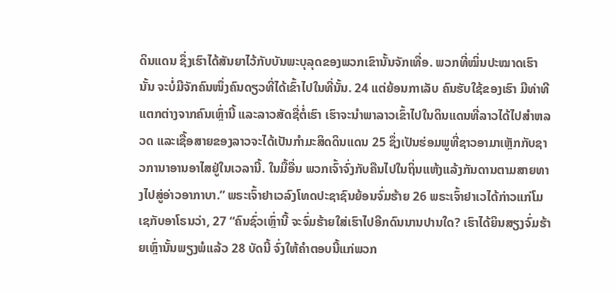ດິນແດນ ຊຶ່ງເຮົາໄດ້ສັນຍາໄວ້ກັບບັນພະບຸລຸດຂອງພວກເຂົານັ້ນຈັກເທື່ອ. ພວກທີ່ໝິ່ນປະໝາດເຮົານັ້ນ ຈະບໍ່ມີຈັກຄົນໜຶ່ງຄົນດຽວທີ່ໄດ້ເຂົ້າໄປໃນທີ່ນັ້ນ. 24 ແຕ່ຍ້ອນກາເລັບ ຄົນຮັບໃຊ້ຂອງເຮົາ ມີທ່າທີແຕກຕ່າງຈາກຄົນເຫຼົ່ານີ້ ແລະລາວສັດຊື່ຕໍ່ເຮົາ ເຮົາຈະນຳພາລາວເຂົ້າໄປໃນດິນແດນທີ່ລາວໄດ້ໄປສຳຫລວດ ແລະເຊື້ອສາຍຂອງລາວຈະໄດ້ເປັນກຳມະສິດດິນແດນ 25 ຊຶ່ງເປັນຮ່ອມພູທີ່ຊາວອາມາເຫຼັກກັບຊາວການາອານອາໄສຢູ່ໃນເວລານີ້. ໃນມື້ອື່ນ ພວກເຈົ້າຈົ່ງກັບຄືນໄປໃນຖິ່ນແຫ້ງແລ້ງກັນດານຕາມສາຍທາງໄປສູ່ອ່າວອາກາບາ.” ພຣະເຈົ້າຢາເວລົງໂທດປະຊາຊົນຍ້ອນຈົ່ມຮ້າຍ 26 ພຣະເຈົ້າຢາເວໄດ້ກ່າວແກ່ໂມເຊກັບອາໂຣນວ່າ, 27 “ຄົນຊົ່ວເຫຼົ່ານີ້ ຈະຈົ່ມຮ້າຍໃສ່ເຮົາໄປອີກດົນນານປານໃດ? ເຮົາໄດ້ຍິນສຽງຈົ່ມຮ້າຍເຫຼົ່ານັ້ນພຽງພໍແລ້ວ 28 ບັດນີ້ ຈົ່ງໃຫ້ຄຳຕອບນີ້ແກ່ພວກ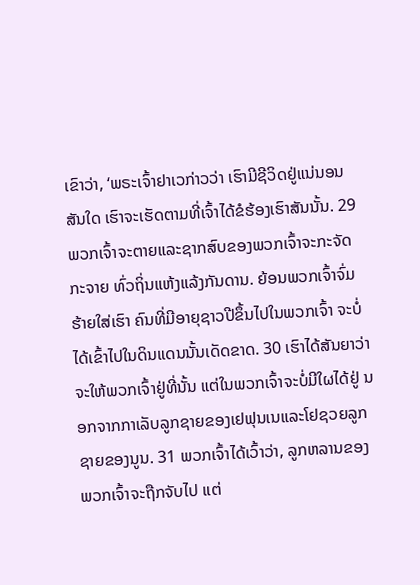ເຂົາວ່າ, ‘ພຣະເຈົ້າຢາເວກ່າວວ່າ ເຮົາມີຊີວິດຢູ່ແນ່ນອນສັນໃດ ເຮົາຈະເຮັດຕາມທີ່ເຈົ້າໄດ້ຂໍຮ້ອງເຮົາສັນນັ້ນ. 29 ພວກເຈົ້າຈະຕາຍແລະຊາກສົບຂອງພວກເຈົ້າຈະກະຈັດກະຈາຍ ທົ່ວຖິ່ນແຫ້ງແລ້ງກັນດານ. ຍ້ອນພວກເຈົ້າຈົ່ມຮ້າຍໃສ່ເຮົາ ຄົນທີ່ມີອາຍຸຊາວປີຂຶ້ນໄປໃນພວກເຈົ້າ ຈະບໍ່ໄດ້ເຂົ້າໄປໃນດິນແດນນັ້ນເດັດຂາດ. 30 ເຮົາໄດ້ສັນຍາວ່າຈະໃຫ້ພວກເຈົ້າຢູ່ທີ່ນັ້ນ ແຕ່ໃນພວກເຈົ້າຈະບໍ່ມີໃຜໄດ້ຢູ່ ນອກຈາກກາເລັບລູກຊາຍຂອງເຢຟຸນເນແລະໂຢຊວຍລູກຊາຍຂອງນູນ. 31 ພວກເຈົ້າໄດ້ເວົ້າວ່າ, ລູກຫລານຂອງພວກເຈົ້າຈະຖືກຈັບໄປ ແຕ່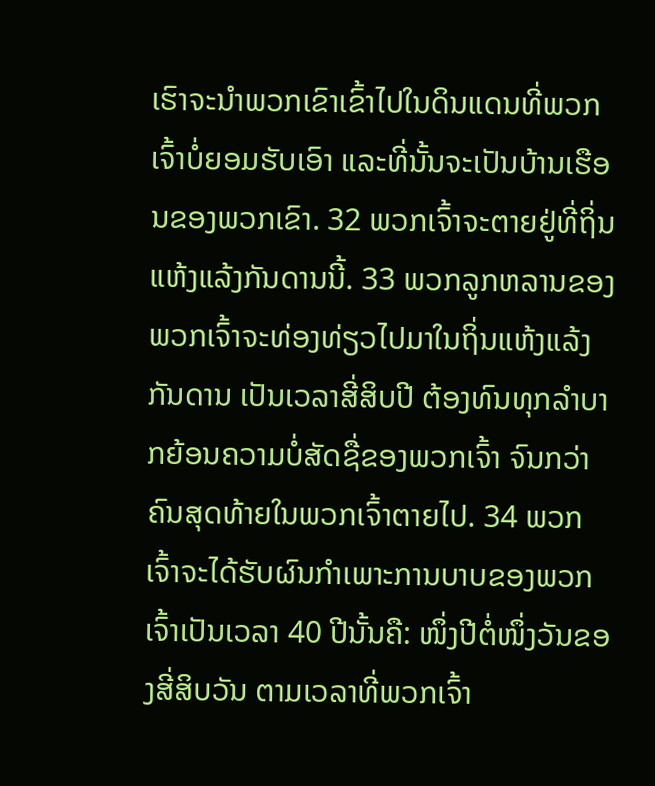ເຮົາຈະນຳພວກເຂົາເຂົ້າໄປໃນດິນແດນທີ່ພວກເຈົ້າບໍ່ຍອມຮັບເອົາ ແລະທີ່ນັ້ນຈະເປັນບ້ານເຮືອນຂອງພວກເຂົາ. 32 ພວກເຈົ້າຈະຕາຍຢູ່ທີ່ຖິ່ນແຫ້ງແລ້ງກັນດານນີ້. 33 ພວກລູກຫລານຂອງພວກເຈົ້າຈະທ່ອງທ່ຽວໄປມາໃນຖິ່ນແຫ້ງແລ້ງກັນດານ ເປັນເວລາສີ່ສິບປີ ຕ້ອງທົນທຸກລຳບາກຍ້ອນຄວາມບໍ່ສັດຊື່ຂອງພວກເຈົ້າ ຈົນກວ່າຄົນສຸດທ້າຍໃນພວກເຈົ້າຕາຍໄປ. 34 ພວກເຈົ້າຈະໄດ້ຮັບຜົນກຳເພາະການບາບຂອງພວກເຈົ້າເປັນເວລາ 40 ປີນັ້ນຄື: ໜຶ່ງປີຕໍ່ໜຶ່ງວັນຂອງສີ່ສິບວັນ ຕາມເວລາທີ່ພວກເຈົ້າ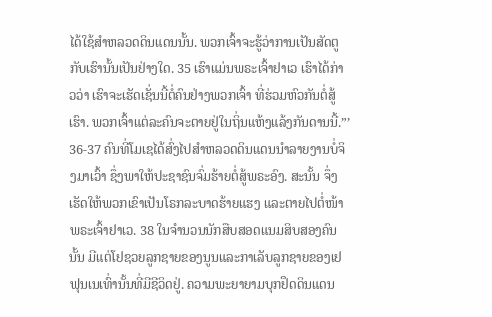ໄດ້ໃຊ້ສຳຫລວດດິນແດນນັ້ນ. ພວກເຈົ້າຈະຮູ້ວ່າການເປັນສັດຕູກັບເຮົານັ້ນເປັນຢ່າງໃດ. 35 ເຮົາແມ່ນພຣະເຈົ້າຢາເວ ເຮົາໄດ້ກ່າວວ່າ ເຮົາຈະເຮັດເຊັ່ນນີ້ຕໍ່ຄົນຢ່າງພວກເຈົ້າ ທີ່ຮ່ວມຫົວກັນຕໍ່ສູ້ເຮົາ. ພວກເຈົ້າແຕ່ລະຄົນຈະຕາຍຢູ່ໃນຖິ່ນແຫ້ງແລ້ງກັນດານນີ້.”’ 36-37 ຄົນທີ່ໂມເຊໄດ້ສົ່ງໄປສຳຫລວດດິນແດນນຳລາຍງານບໍ່ຈິງມາເວົ້າ ຊຶ່ງພາໃຫ້ປະຊາຊົນຈົ່ມຮ້າຍຕໍ່ສູ້ພຣະອົງ. ສະນັ້ນ ຈຶ່ງເຮັດໃຫ້ພວກເຂົາເປັນໂຣກລະບາດຮ້າຍແຮງ ແລະຕາຍໄປຕໍ່ໜ້າພຣະເຈົ້າຢາເວ. 38 ໃນຈຳນວນນັກສືບສອດແນມສິບສອງຄົນນັ້ນ ມີແຕ່ໂຢຊວຍລູກຊາຍຂອງນູນແລະກາເລັບລູກຊາຍຂອງເຢຟຸນເນເທົ່ານັ້ນທີ່ມີຊີວິດຢູ່. ຄວາມພະຍາຍາມບຸກຢຶດດິນແດນ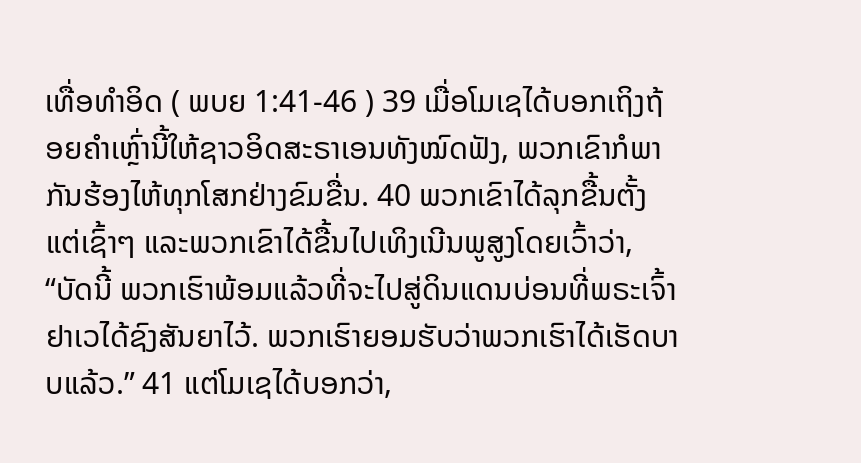ເທື່ອທຳອິດ ( ພບຍ 1:41-46 ) 39 ເມື່ອໂມເຊໄດ້ບອກເຖິງຖ້ອຍຄຳເຫຼົ່ານີ້ໃຫ້ຊາວອິດສະຣາເອນທັງໝົດຟັງ, ພວກເຂົາກໍພາກັນຮ້ອງໄຫ້ທຸກໂສກຢ່າງຂົມຂື່ນ. 40 ພວກເຂົາໄດ້ລຸກຂື້ນຕັ້ງແຕ່ເຊົ້າໆ ແລະພວກເຂົາໄດ້ຂື້ນໄປເທິງເນີນພູສູງໂດຍເວົ້າວ່າ, “ບັດນີ້ ພວກເຮົາພ້ອມແລ້ວທີ່ຈະໄປສູ່ດິນແດນບ່ອນທີ່ພຣະເຈົ້າຢາເວໄດ້ຊົງສັນຍາໄວ້. ພວກເຮົາຍອມຮັບວ່າພວກເຮົາໄດ້ເຮັດບາບແລ້ວ.” 41 ແຕ່ໂມເຊໄດ້ບອກວ່າ,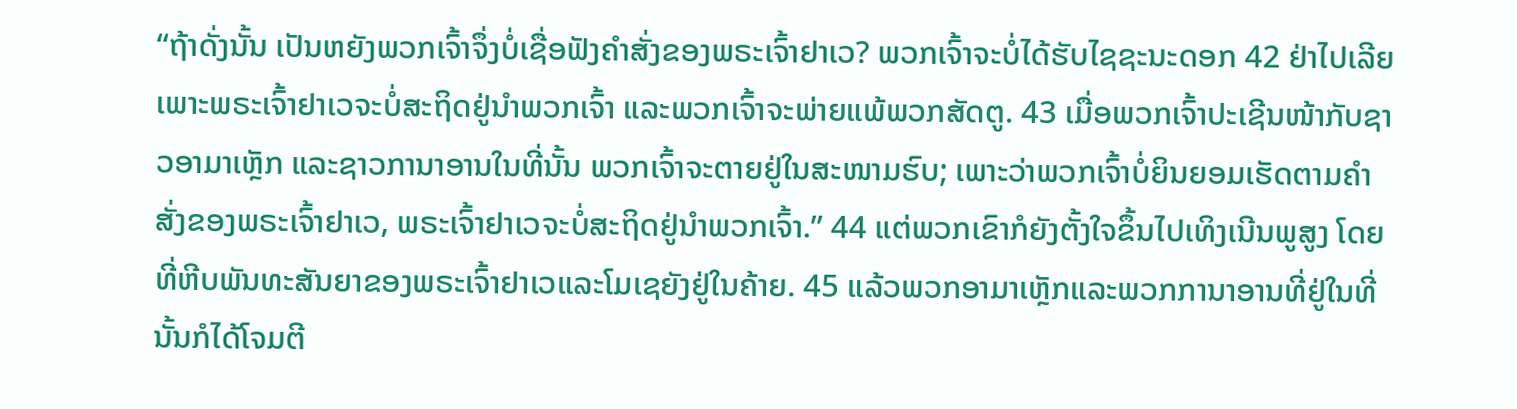“ຖ້າດັ່ງນັ້ນ ເປັນຫຍັງພວກເຈົ້າຈຶ່ງບໍ່ເຊື່ອຟັງຄຳສັ່ງຂອງພຣະເຈົ້າຢາເວ? ພວກເຈົ້າຈະບໍ່ໄດ້ຮັບໄຊຊະນະດອກ 42 ຢ່າໄປເລີຍ ເພາະພຣະເຈົ້າຢາເວຈະບໍ່ສະຖິດຢູ່ນຳພວກເຈົ້າ ແລະພວກເຈົ້າຈະພ່າຍແພ້ພວກສັດຕູ. 43 ເມື່ອພວກເຈົ້າປະເຊີນໜ້າກັບຊາວອາມາເຫຼັກ ແລະຊາວການາອານໃນທີ່ນັ້ນ ພວກເຈົ້າຈະຕາຍຢູ່ໃນສະໜາມຮົບ; ເພາະວ່າພວກເຈົ້າບໍ່ຍິນຍອມເຮັດຕາມຄຳສັ່ງຂອງພຣະເຈົ້າຢາເວ, ພຣະເຈົ້າຢາເວຈະບໍ່ສະຖິດຢູ່ນຳພວກເຈົ້າ.” 44 ແຕ່ພວກເຂົາກໍຍັງຕັ້ງໃຈຂຶ້ນໄປເທິງເນີນພູສູງ ໂດຍທີ່ຫີບພັນທະສັນຍາຂອງພຣະເຈົ້າຢາເວແລະໂມເຊຍັງຢູ່ໃນຄ້າຍ. 45 ແລ້ວພວກອາມາເຫຼັກແລະພວກການາອານທີ່ຢູ່ໃນທີ່ນັ້ນກໍໄດ້ໂຈມຕີ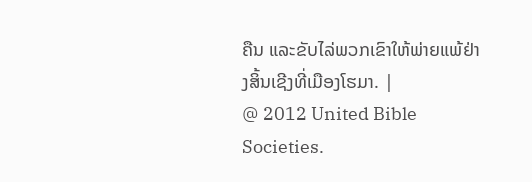ຄືນ ແລະຂັບໄລ່ພວກເຂົາໃຫ້ພ່າຍແພ້ຢ່າງສິ້ນເຊີງທີ່ເມືອງໂຮມາ. |
@ 2012 United Bible Societies.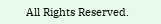All Rights Reserved.